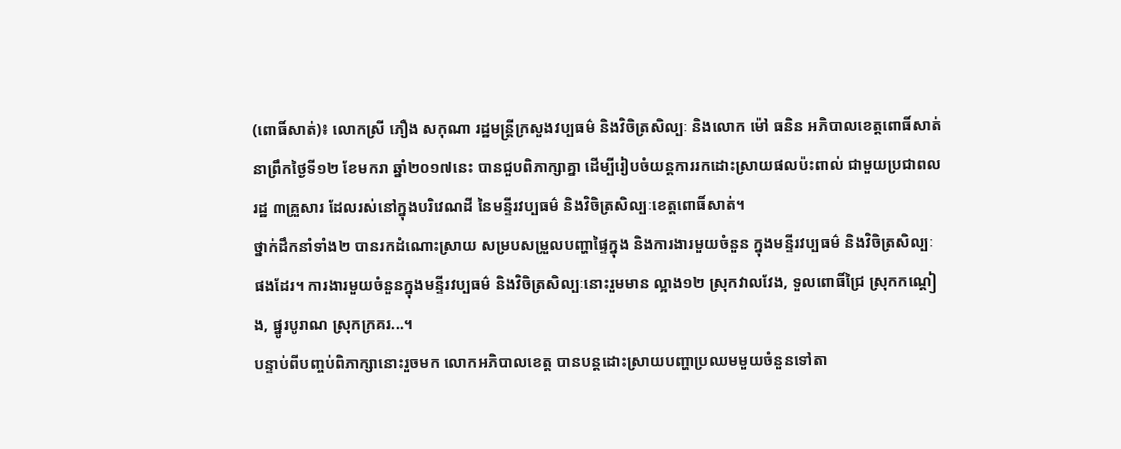(ពោធិ៍សាត់)៖ លោកស្រី ភឿង សកុណា រដ្ឋមន្ត្រីក្រសួងវប្បធម៌ និងវិចិត្រសិល្បៈ និងលោក ម៉ៅ ធនិន អភិបាលខេត្តពោធិ៍សាត់ នាព្រឹកថ្ងៃទី១២ ខែមករា ឆ្នាំ២០១៧នេះ បានជួបពិភាក្សាគ្នា ដើម្បីរៀបចំយន្តការរកដោះស្រាយផលប៉ះពាល់ ជាមួយប្រជាពលរដ្ឋ ៣គ្រួសារ ដែលរស់នៅក្នុងបរិវេណដី នៃមន្ទីរវប្បធម៌ និងវិចិត្រសិល្បៈខេត្តពោធិ៍សាត់។
ថ្នាក់ដឹកនាំទាំង២ បានរកដំណោះស្រាយ សម្របសម្រួលបញ្ហាផ្ទៃក្នុង និងការងារមួយចំនួន ក្នុងមន្ទីរវប្បធម៌ និងវិចិត្រសិល្បៈផងដែរ។ ការងារមួយចំនួនក្នុងមន្ទីរវប្បធម៌ និងវិចិត្រសិល្បៈនោះរួមមាន ល្អាង១២ ស្រុកវាលវែង, ទួលពោធិ៍ជ្រៃ ស្រុកកណ្តៀង, ផ្នូរបូរាណ ស្រុកក្រគរ...។
បន្ទាប់ពីបញ្ចប់ពិភាក្សានោះរួចមក លោកអភិបាលខេត្ត បានបន្តដោះស្រាយបញ្ហាប្រឈមមួយចំនួនទៅតា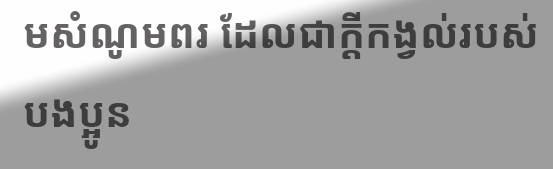មសំណូមពរ ដែលជាក្តីកង្វល់របស់បងប្អូន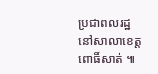ប្រជាពលរដ្ឋ នៅសាលាខេត្តពោធិ៍សាត់ ៕